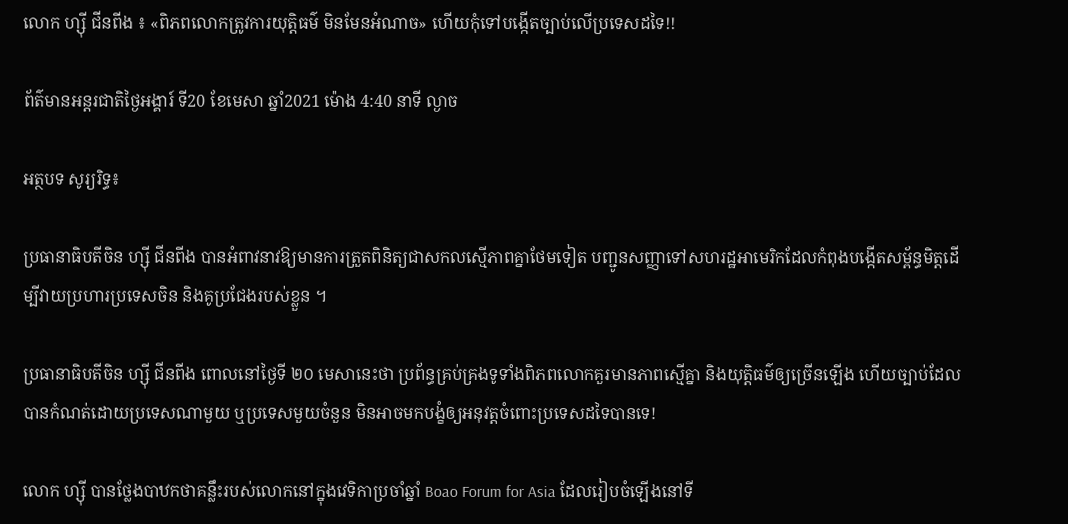លោក ហ្ស៊ី ជីនពីង ៖ «ពិភពលោកត្រូវការយុត្តិធម៌ មិនមែនអំណាច» ហើយកុំទៅបង្កើតច្បាប់លើប្រទេសដទៃ!!

ព័ត៌មានអន្តរជាតិថ្ងៃអង្គារ៍ ទី20 ខែមេសា ឆ្នាំ2021 ម៉ោង 4:40 នាទី ល្ងាច

អត្ថបទ សូរ្យរិទ្ធ៖

ប្រធានាធិបតីចិន ហ្ស៊ី ជីនពីង បានអំពាវនាវឱ្យមានការត្រួតពិនិត្យជាសកលស្មើភាពគ្នាថែមទៀត បញ្ជូនសញ្ញាទៅសហរដ្ឋអាមេរិកដែលកំពុងបង្កើតសម្ព័ន្ធមិត្តដើម្បីវាយប្រហារប្រទេសចិន និងគូប្រជែងរបស់ខ្លួន ។

ប្រធានាធិបតីចិន ហ្ស៊ី ជីនពីង ពោលនៅថ្ងៃទី ២០ មេសានេះថា ប្រព័ន្ធគ្រប់គ្រងទូទាំងពិភពលោកគួរមានភាពស្មើគ្នា និងយុត្តិធម៌ឲ្យច្រើនឡើង ហើយច្បាប់ដែលបានកំណត់ដោយប្រទេសណាមួយ ឬប្រទេសមួយចំនួន មិនអាចមកបង្ខំឲ្យអនុវត្តចំពោះប្រទេសដទៃបានទេ!

លោក ហ្ស៊ី បានថ្លែងបាឋកថាគន្លឹះរបស់លោកនៅក្នុងវេទិកាប្រចាំឆ្នាំ Boao Forum for Asia ដែលរៀបចំឡើងនៅទី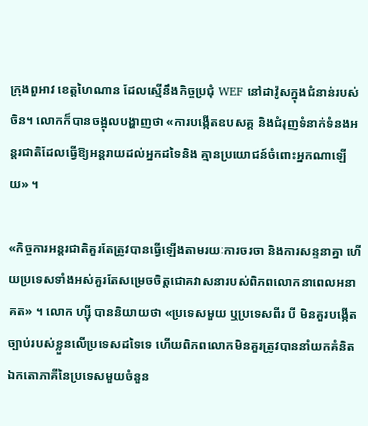ក្រុងពួអាវ ខេត្តហៃណាន ដែលស្មើនឹងកិច្ចប្រជុំ WEF នៅដាវ៉ូសក្នុងជំនាន់របស់ចិន។ លោកក៏បានចង្អុលបង្ហាញថា «ការបង្កើតឧបសគ្គ និងជំរុញទំនាក់ទំនងអន្តរជាតិដែលធ្វើឱ្យអន្តរាយដល់អ្នកដទៃនិង គ្មានប្រយោជន៍ចំពោះអ្នកណាឡើយ» ។

«កិច្ចការអន្តរជាតិគួរតែត្រូវបានធ្វើឡើងតាមរយៈការចរចា និងការសន្ទនាគ្នា ហើយប្រទេសទាំងអស់គួរតែសម្រេចចិត្តជោគវាសនារបស់ពិភពលោកនាពេលអនាគត» ។ លោក ហ្ស៊ី បាននិយាយថា «ប្រទេសមួយ ឬប្រទេសពីរ បី មិនគួរបង្កើតច្បាប់របស់ខ្លួនលើប្រទេសដទៃទេ ហើយពិភពលោកមិនគួរត្រូវបាននាំយកគំនិតឯកតោភាគីនៃប្រទេសមួយចំនួន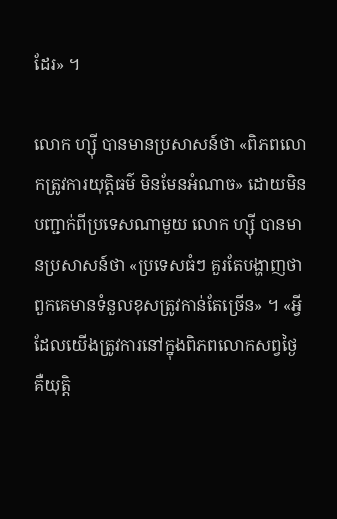ដែរ» ។

លោក ហ្ស៊ី បានមានប្រសាសន៍ថា «ពិភពលោកត្រូវការយុត្តិធម៌ មិនមែនអំណាច» ដោយមិនបញ្ជាក់ពីប្រទេសណាមួយ លោក ហ្ស៊ី បានមានប្រសាសន៍ថា «ប្រទេសធំៗ គួរតែបង្ហាញថាពួកគេមានទំនួលខុសត្រូវកាន់តែច្រើន» ។ «អ្វីដែលយើងត្រូវការនៅក្នុងពិភពលោកសព្វថ្ងៃ គឺយុត្តិ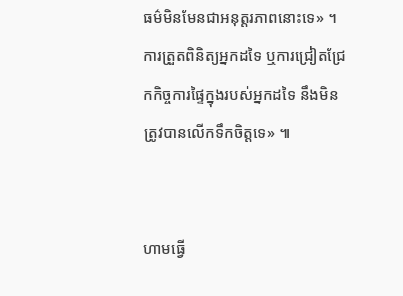ធម៌មិនមែនជាអនុត្តរភាពនោះទេ» ។ ការត្រួតពិនិត្យអ្នកដទៃ ឬការជ្រៀតជ្រែកកិច្ចការផ្ទៃក្នុងរបស់អ្នកដទៃ នឹងមិនត្រូវបានលើកទឹកចិត្តទេ» ៕


ហាមធ្វើ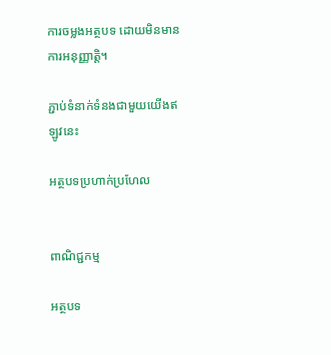ការចម្លងអត្ថបទ ដោយមិនមានការអនុញ្ញាត្តិ។

ភ្ជាប់ទំនាក់ទំនងជាមួយយើងឥឡូវនេះ

អត្ថបទប្រហាក់ប្រហែល


ពាណិជ្ជកម្ម

អត្ថបទ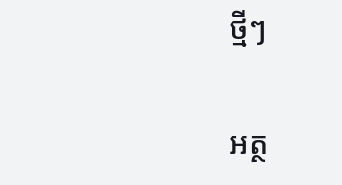ថ្មីៗ

អត្ថ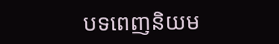បទពេញនិយម